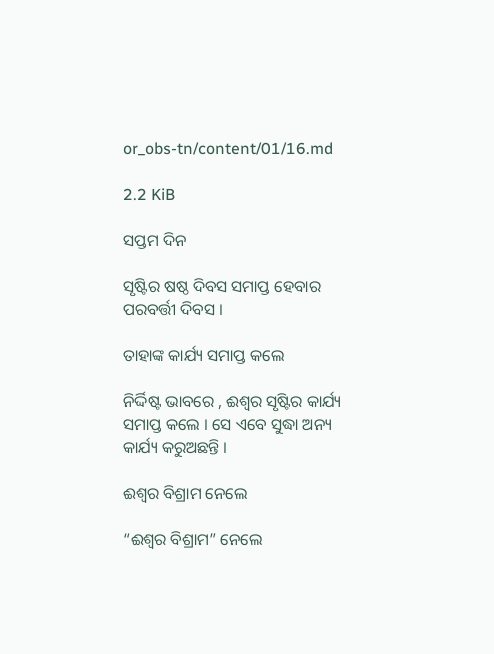or_obs-tn/content/01/16.md

2.2 KiB

ସପ୍ତମ ଦିନ

ସୃଷ୍ଟିର ଷଷ୍ଠ ଦିବସ ସମାପ୍ତ ହେବାର ପରବର୍ତ୍ତୀ ଦିବସ ।

ତାହାଙ୍କ କାର୍ଯ୍ୟ ସମାପ୍ତ କଲେ

ନିର୍ଦ୍ଦିଷ୍ଟ ଭାବରେ , ଈଶ୍ଵର ସୃଷ୍ଟିର କାର୍ଯ୍ୟ ସମାପ୍ତ କଲେ । ସେ ଏବେ ସୁଦ୍ଧା ଅନ୍ୟ କାର୍ଯ୍ୟ କରୁଅଛନ୍ତି ।

ଈଶ୍ବର ବିଶ୍ରାମ ନେଲେ

“ଈଶ୍ଵର ବିଶ୍ରାମ” ନେଲେ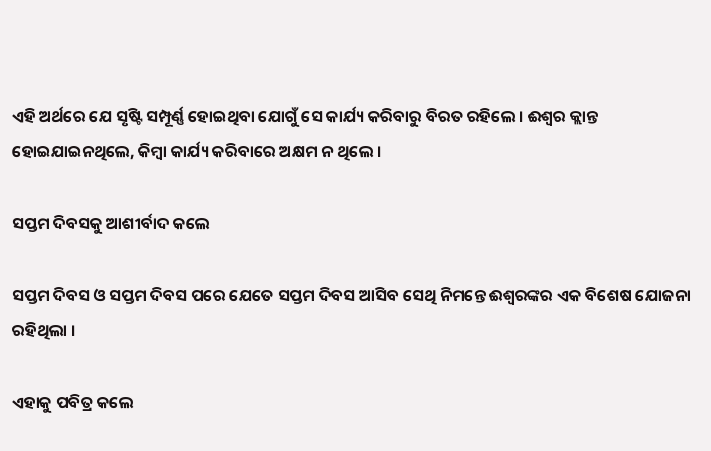ଏହି ଅର୍ଥରେ ଯେ ସୃଷ୍ଟି ସମ୍ପୂର୍ଣ୍ଣ ହୋଇଥିବା ଯୋଗୁଁ ସେ କାର୍ଯ୍ୟ କରିବାରୁ ବିରତ ରହିଲେ । ଈଶ୍ଵର କ୍ଲାନ୍ତ ହୋଇଯାଇନଥିଲେ, କିମ୍ବା କାର୍ଯ୍ୟ କରିବାରେ ଅକ୍ଷମ ନ ଥିଲେ ।

ସପ୍ତମ ଦିବସକୁ ଆଶୀର୍ବାଦ କଲେ

ସପ୍ତମ ଦିବସ ଓ ସପ୍ତମ ଦିବସ ପରେ ଯେତେ ସପ୍ତମ ଦିବସ ଆସିବ ସେଥି ନିମନ୍ତେ ଈଶ୍ଵରଙ୍କର ଏକ ବିଶେଷ ଯୋଜନା ରହିଥିଲା ।

ଏହାକୁ ପବିତ୍ର କଲେ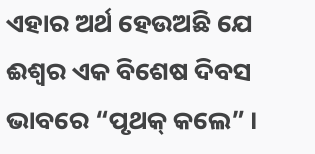ଏହାର ଅର୍ଥ ହେଉଅଛି ଯେ ଈଶ୍ଵର ଏକ ବିଶେଷ ଦିବସ ଭାବରେ “ପୃଥକ୍ କଲେ” ।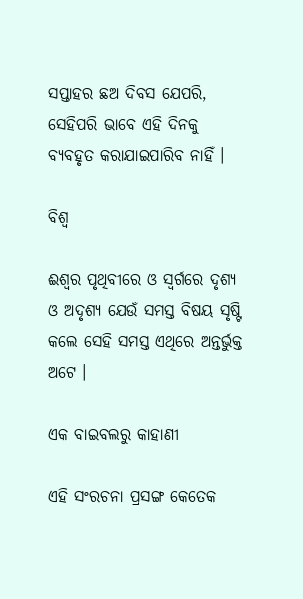ସପ୍ତାହର ଛଅ ଦିବସ ଯେପରି, ସେହିପରି ଭାବେ ଏହି ଦିନକୁ ବ୍ୟବହୃତ କରାଯାଇପାରିବ ନାହିଁ ।

ବିଶ୍ଵ

ଈଶ୍ଵର ପୃଥିବୀରେ ଓ ସ୍ଵର୍ଗରେ ଦୃଶ୍ୟ ଓ ଅଦୃଶ୍ୟ ଯେଉଁ ସମସ୍ତ ବିଷୟ ସୃଷ୍ଟି କଲେ ସେହି ସମସ୍ତ ଏଥିରେ ଅନ୍ତର୍ଭୁକ୍ତ ଅଟେ ।

ଏକ ବାଇବଲରୁ କାହାଣୀ

ଏହି ସଂରଚନା ପ୍ରସଙ୍ଗ କେତେକ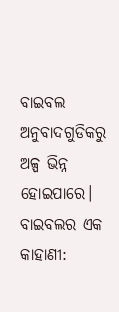ବାଇବଲ ଅନୁବାଦଗୁଡିକରୁ ଅଳ୍ପ ଭିନ୍ନ ହୋଇପାରେ। ବାଇବଲର ଏକ କାହାଣୀ: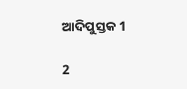ଆଦିପୁସ୍ତକ 1

2